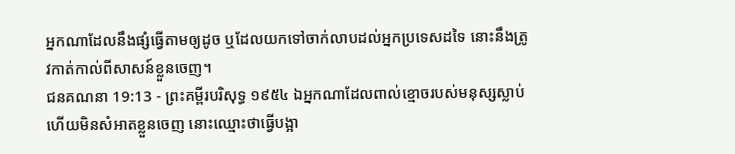អ្នកណាដែលនឹងផ្សំធ្វើតាមឲ្យដូច ឬដែលយកទៅចាក់លាបដល់អ្នកប្រទេសដទៃ នោះនឹងត្រូវកាត់កាល់ពីសាសន៍ខ្លួនចេញ។
ជនគណនា 19:13 - ព្រះគម្ពីរបរិសុទ្ធ ១៩៥៤ ឯអ្នកណាដែលពាល់ខ្មោចរបស់មនុស្សស្លាប់ ហើយមិនសំអាតខ្លួនចេញ នោះឈ្មោះថាធ្វើបង្អា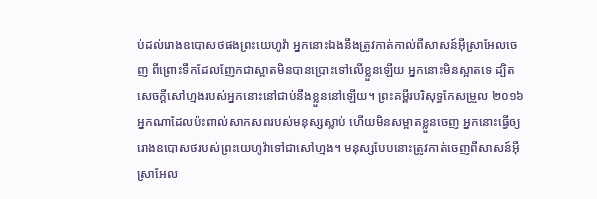ប់ដល់រោងឧបោសថផងព្រះយេហូវ៉ា អ្នកនោះឯងនឹងត្រូវកាត់កាល់ពីសាសន៍អ៊ីស្រាអែលចេញ ពីព្រោះទឹកដែលញែកជាស្អាតមិនបានប្រោះទៅលើខ្លួនឡើយ អ្នកនោះមិនស្អាតទេ ដ្បិតសេចក្ដីសៅហ្មងរបស់អ្នកនោះនៅជាប់នឹងខ្លួននៅឡើយ។ ព្រះគម្ពីរបរិសុទ្ធកែសម្រួល ២០១៦ អ្នកណាដែលប៉ះពាល់សាកសពរបស់មនុស្សស្លាប់ ហើយមិនសម្អាតខ្លួនចេញ អ្នកនោះធ្វើឲ្យរោងឧបោសថរបស់ព្រះយេហូវ៉ាទៅជាសៅហ្មង។ មនុស្សបែបនោះត្រូវកាត់ចេញពីសាសន៍អ៊ីស្រាអែល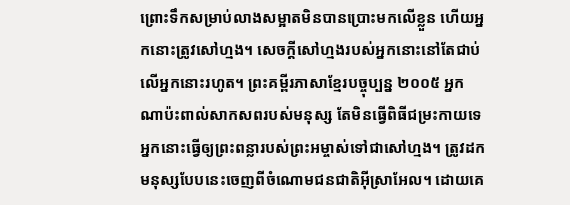ព្រោះទឹកសម្រាប់លាងសម្អាតមិនបានប្រោះមកលើខ្លួន ហើយអ្នកនោះត្រូវសៅហ្មង។ សេចក្ដីសៅហ្មងរបស់អ្នកនោះនៅតែជាប់លើអ្នកនោះរហូត។ ព្រះគម្ពីរភាសាខ្មែរបច្ចុប្បន្ន ២០០៥ អ្នកណាប៉ះពាល់សាកសពរបស់មនុស្ស តែមិនធ្វើពិធីជម្រះកាយទេ អ្នកនោះធ្វើឲ្យព្រះពន្លារបស់ព្រះអម្ចាស់ទៅជាសៅហ្មង។ ត្រូវដកមនុស្សបែបនេះចេញពីចំណោមជនជាតិអ៊ីស្រាអែល។ ដោយគេ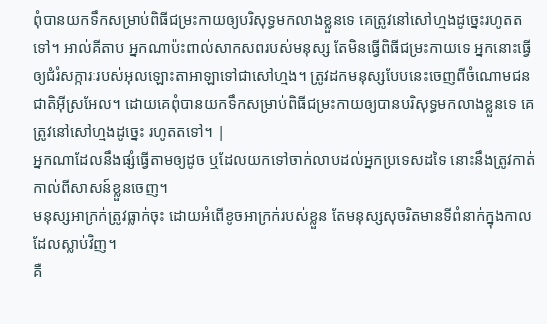ពុំបានយកទឹកសម្រាប់ពិធីជម្រះកាយឲ្យបរិសុទ្ធមកលាងខ្លួនទេ គេត្រូវនៅសៅហ្មងដូច្នេះរហូតតទៅ។ អាល់គីតាប អ្នកណាប៉ះពាល់សាកសពរបស់មនុស្ស តែមិនធ្វើពិធីជម្រះកាយទេ អ្នកនោះធ្វើឲ្យជំរំសក្ការៈរបស់អុលឡោះតាអាឡាទៅជាសៅហ្មង។ ត្រូវដកមនុស្សបែបនេះចេញពីចំណោមជនជាតិអ៊ីស្រអែល។ ដោយគេពុំបានយកទឹកសម្រាប់ពិធីជម្រះកាយឲ្យបានបរិសុទ្ធមកលាងខ្លួនទេ គេត្រូវនៅសៅហ្មងដូច្នេះ រហូតតទៅ។ |
អ្នកណាដែលនឹងផ្សំធ្វើតាមឲ្យដូច ឬដែលយកទៅចាក់លាបដល់អ្នកប្រទេសដទៃ នោះនឹងត្រូវកាត់កាល់ពីសាសន៍ខ្លួនចេញ។
មនុស្សអាក្រក់ត្រូវធ្លាក់ចុះ ដោយអំពើខូចអាក្រក់របស់ខ្លួន តែមនុស្សសុចរិតមានទីពំនាក់ក្នុងកាលដែលស្លាប់វិញ។
គឺ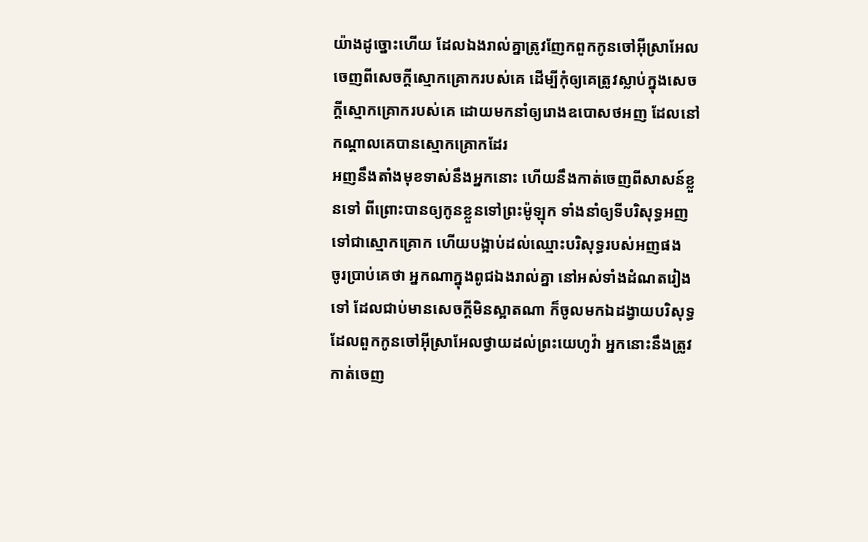យ៉ាងដូច្នោះហើយ ដែលឯងរាល់គ្នាត្រូវញែកពួកកូនចៅអ៊ីស្រាអែលចេញពីសេចក្ដីស្មោកគ្រោករបស់គេ ដើម្បីកុំឲ្យគេត្រូវស្លាប់ក្នុងសេចក្ដីស្មោកគ្រោករបស់គេ ដោយមកនាំឲ្យរោងឧបោសថអញ ដែលនៅកណ្តាលគេបានស្មោកគ្រោកដែរ
អញនឹងតាំងមុខទាស់នឹងអ្នកនោះ ហើយនឹងកាត់ចេញពីសាសន៍ខ្លួនទៅ ពីព្រោះបានឲ្យកូនខ្លួនទៅព្រះម៉ូឡុក ទាំងនាំឲ្យទីបរិសុទ្ធអញទៅជាស្មោកគ្រោក ហើយបង្អាប់ដល់ឈ្មោះបរិសុទ្ធរបស់អញផង
ចូរប្រាប់គេថា អ្នកណាក្នុងពូជឯងរាល់គ្នា នៅអស់ទាំងដំណតរៀងទៅ ដែលជាប់មានសេចក្ដីមិនស្អាតណា ក៏ចូលមកឯដង្វាយបរិសុទ្ធ ដែលពួកកូនចៅអ៊ីស្រាអែលថ្វាយដល់ព្រះយេហូវ៉ា អ្នកនោះនឹងត្រូវកាត់ចេញ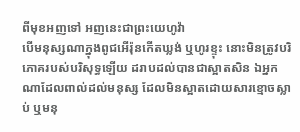ពីមុខអញទៅ អញនេះជាព្រះយេហូវ៉ា
បើមនុស្សណាក្នុងពូជអើរ៉ុនកើតឃ្លង់ ឬហូរខ្ទុះ នោះមិនត្រូវបរិភោគរបស់បរិសុទ្ធឡើយ ដរាបដល់បានជាស្អាតសិន ឯអ្នកណាដែលពាល់ដល់មនុស្ស ដែលមិនស្អាតដោយសារខ្មោចស្លាប់ ឬមនុ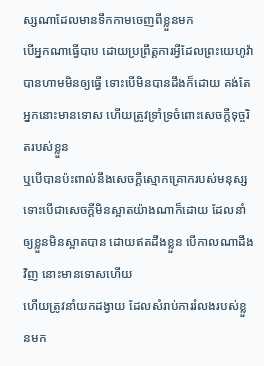ស្សណាដែលមានទឹកកាមចេញពីខ្លួនមក
បើអ្នកណាធ្វើបាប ដោយប្រព្រឹត្តការអ្វីដែលព្រះយេហូវ៉ាបានហាមមិនឲ្យធ្វើ ទោះបើមិនបានដឹងក៏ដោយ គង់តែអ្នកនោះមានទោស ហើយត្រូវទ្រាំទ្រចំពោះសេចក្ដីទុច្ចរិតរបស់ខ្លួន
ឬបើបានប៉ះពាល់នឹងសេចក្ដីស្មោកគ្រោករបស់មនុស្ស ទោះបើជាសេចក្ដីមិនស្អាតយ៉ាងណាក៏ដោយ ដែលនាំឲ្យខ្លួនមិនស្អាតបាន ដោយឥតដឹងខ្លួន បើកាលណាដឹងវិញ នោះមានទោសហើយ
ហើយត្រូវនាំយកដង្វាយ ដែលសំរាប់ការរំលងរបស់ខ្លួនមក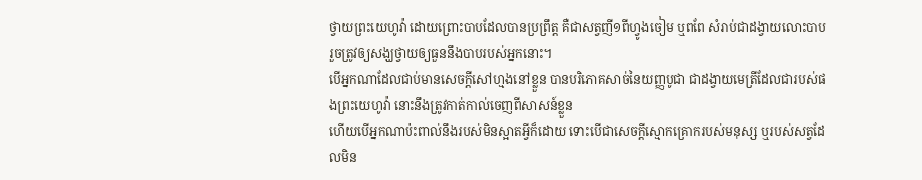ថ្វាយព្រះយេហូវ៉ា ដោយព្រោះបាបដែលបានប្រព្រឹត្ត គឺជាសត្វញី១ពីហ្វូងចៀម ឬពពែ សំរាប់ជាដង្វាយលោះបាប រួចត្រូវឲ្យសង្ឃថ្វាយឲ្យធួននឹងបាបរបស់អ្នកនោះ។
បើអ្នកណាដែលជាប់មានសេចក្ដីសៅហ្មងនៅខ្លួន បានបរិភោគសាច់នៃយញ្ញបូជា ជាដង្វាយមេត្រីដែលជារបស់ផងព្រះយេហូវ៉ា នោះនឹងត្រូវកាត់កាល់ចេញពីសាសន៍ខ្លួន
ហើយបើអ្នកណាប៉ះពាល់នឹងរបស់មិនស្អាតអ្វីក៏ដោយ ទោះបើជាសេចក្ដីស្មោកគ្រោករបស់មនុស្ស ឬរបស់សត្វដែលមិន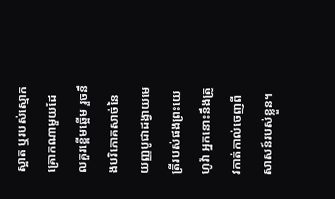ស្អាត ឬរបស់ស្មោកគ្រោកណាមួយដែលគួរខ្ពើមឆ្អើម រួចនឹងបរិភោគសាច់នៃយញ្ញបូជាដង្វាយមេត្រីរបស់ផងព្រះយេហូវ៉ា អ្នកនោះនឹងត្រូវកាត់កាល់ចេញពីសាសន៍របស់ខ្លួន។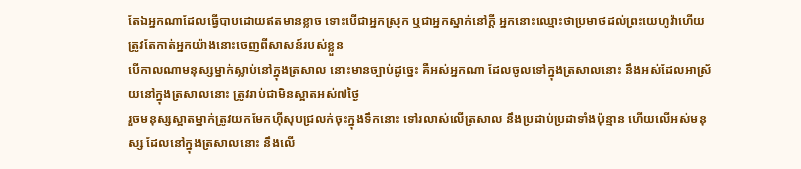តែឯអ្នកណាដែលធ្វើបាបដោយឥតមានខ្លាច ទោះបើជាអ្នកស្រុក ឬជាអ្នកស្នាក់នៅក្តី អ្នកនោះឈ្មោះថាប្រមាថដល់ព្រះយេហូវ៉ាហើយ ត្រូវតែកាត់អ្នកយ៉ាងនោះចេញពីសាសន៍របស់ខ្លួន
បើកាលណាមនុស្សម្នាក់ស្លាប់នៅក្នុងត្រសាល នោះមានច្បាប់ដូច្នេះ គឺអស់អ្នកណា ដែលចូលទៅក្នុងត្រសាលនោះ នឹងអស់ដែលអាស្រ័យនៅក្នុងត្រសាលនោះ ត្រូវរាប់ជាមិនស្អាតអស់៧ថ្ងៃ
រួចមនុស្សស្អាតម្នាក់ត្រូវយកមែកហ៊ីសុបជ្រលក់ចុះក្នុងទឹកនោះ ទៅរលាស់លើត្រសាល នឹងប្រដាប់ប្រដាទាំងប៉ុន្មាន ហើយលើអស់មនុស្ស ដែលនៅក្នុងត្រសាលនោះ នឹងលើ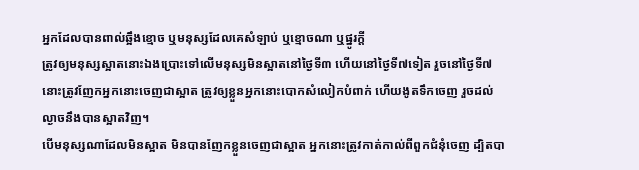អ្នកដែលបានពាល់ឆ្អឹងខ្មោច ឬមនុស្សដែលគេសំឡាប់ ឬខ្មោចណា ឬផ្នូរក្តី
ត្រូវឲ្យមនុស្សស្អាតនោះឯងប្រោះទៅលើមនុស្សមិនស្អាតនៅថ្ងៃទី៣ ហើយនៅថ្ងៃទី៧ទៀត រួចនៅថ្ងៃទី៧ នោះត្រូវញែកអ្នកនោះចេញជាស្អាត ត្រូវឲ្យខ្លួនអ្នកនោះបោកសំលៀកបំពាក់ ហើយងូតទឹកចេញ រួចដល់ល្ងាចនឹងបានស្អាតវិញ។
បើមនុស្សណាដែលមិនស្អាត មិនបានញែកខ្លួនចេញជាស្អាត អ្នកនោះត្រូវកាត់កាល់ពីពួកជំនុំចេញ ដ្បិតបា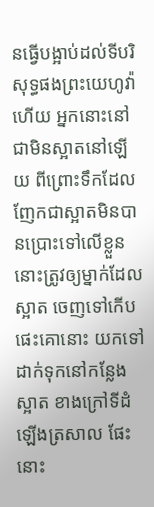នធ្វើបង្អាប់ដល់ទីបរិសុទ្ធផងព្រះយេហូវ៉ាហើយ អ្នកនោះនៅជាមិនស្អាតនៅឡើយ ពីព្រោះទឹកដែលញែកជាស្អាតមិនបានប្រោះទៅលើខ្លួន
នោះត្រូវឲ្យម្នាក់ដែលស្អាត ចេញទៅកើបផេះគោនោះ យកទៅដាក់ទុកនៅកន្លែងស្អាត ខាងក្រៅទីដំឡើងត្រសាល ផែះនោះ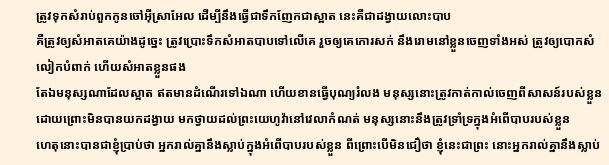ត្រូវទុកសំរាប់ពួកកូនចៅអ៊ីស្រាអែល ដើម្បីនឹងធ្វើជាទឹកញែកជាស្អាត នេះគឺជាដង្វាយលោះបាប
គឺត្រូវឲ្យសំអាតគេយ៉ាងដូច្នេះ ត្រូវប្រោះទឹកសំអាតបាបទៅលើគេ រួចឲ្យគេកោរសក់ នឹងរោមនៅខ្លួនចេញទាំងអស់ ត្រូវឲ្យបោកសំលៀកបំពាក់ ហើយសំអាតខ្លួនផង
តែឯមនុស្សណាដែលស្អាត ឥតមានដំណើរទៅឯណា ហើយខានធ្វើបុណ្យរំលង មនុស្សនោះត្រូវកាត់កាល់ចេញពីសាសន៍របស់ខ្លួន ដោយព្រោះមិនបានយកដង្វាយ មកថ្វាយដល់ព្រះយេហូវ៉ានៅវេលាកំណត់ មនុស្សនោះនឹងត្រូវទ្រាំទ្រក្នុងអំពើបាបរបស់ខ្លួន
ហេតុនោះបានជាខ្ញុំប្រាប់ថា អ្នករាល់គ្នានឹងស្លាប់ក្នុងអំពើបាបរបស់ខ្លួន ពីព្រោះបើមិនជឿថា ខ្ញុំនេះជាព្រះ នោះអ្នករាល់គ្នានឹងស្លាប់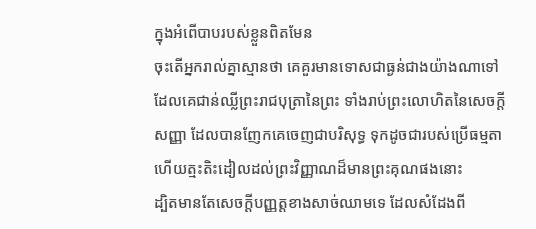ក្នុងអំពើបាបរបស់ខ្លួនពិតមែន
ចុះតើអ្នករាល់គ្នាស្មានថា គេគួរមានទោសជាធ្ងន់ជាងយ៉ាងណាទៅ ដែលគេជាន់ឈ្លីព្រះរាជបុត្រានៃព្រះ ទាំងរាប់ព្រះលោហិតនៃសេចក្ដីសញ្ញា ដែលបានញែកគេចេញជាបរិសុទ្ធ ទុកដូចជារបស់ប្រើធម្មតា ហើយត្មះតិះដៀលដល់ព្រះវិញ្ញាណដ៏មានព្រះគុណផងនោះ
ដ្បិតមានតែសេចក្ដីបញ្ញត្តខាងសាច់ឈាមទេ ដែលសំដែងពី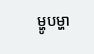ម្ហូបម្ហា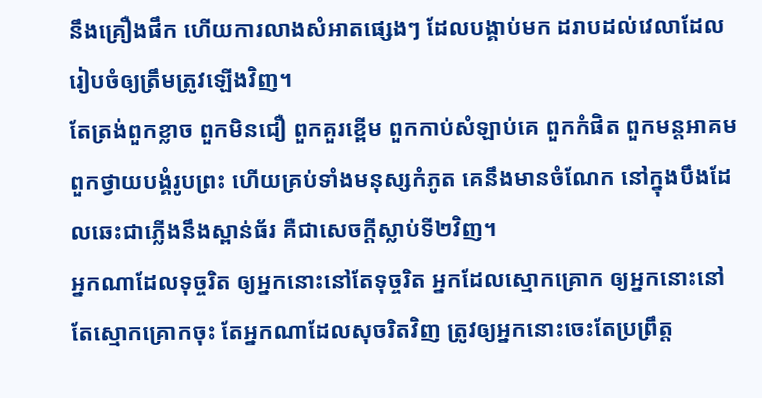នឹងគ្រឿងផឹក ហើយការលាងសំអាតផ្សេងៗ ដែលបង្គាប់មក ដរាបដល់វេលាដែលរៀបចំឲ្យត្រឹមត្រូវឡើងវិញ។
តែត្រង់ពួកខ្លាច ពួកមិនជឿ ពួកគួរខ្ពើម ពួកកាប់សំឡាប់គេ ពួកកំផិត ពួកមន្តអាគម ពួកថ្វាយបង្គំរូបព្រះ ហើយគ្រប់ទាំងមនុស្សកំភូត គេនឹងមានចំណែក នៅក្នុងបឹងដែលឆេះជាភ្លើងនឹងស្ពាន់ធ័រ គឺជាសេចក្ដីស្លាប់ទី២វិញ។
អ្នកណាដែលទុច្ចរិត ឲ្យអ្នកនោះនៅតែទុច្ចរិត អ្នកដែលស្មោកគ្រោក ឲ្យអ្នកនោះនៅតែស្មោកគ្រោកចុះ តែអ្នកណាដែលសុចរិតវិញ ត្រូវឲ្យអ្នកនោះចេះតែប្រព្រឹត្ត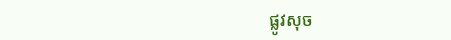ផ្លូវសុច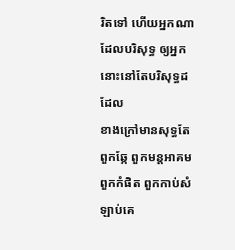រិតទៅ ហើយអ្នកណាដែលបរិសុទ្ធ ឲ្យអ្នកនោះនៅតែបរិសុទ្ធដដែល
ខាងក្រៅមានសុទ្ធតែពួកឆ្កែ ពួកមន្តអាគម ពួកកំផិត ពួកកាប់សំឡាប់គេ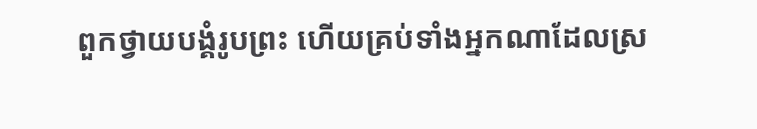ពួកថ្វាយបង្គំរូបព្រះ ហើយគ្រប់ទាំងអ្នកណាដែលស្រ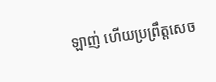ឡាញ់ ហើយប្រព្រឹត្តសេច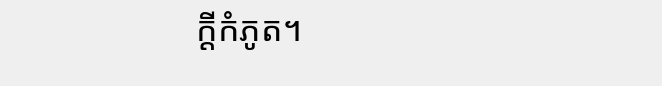ក្ដីកំភូត។